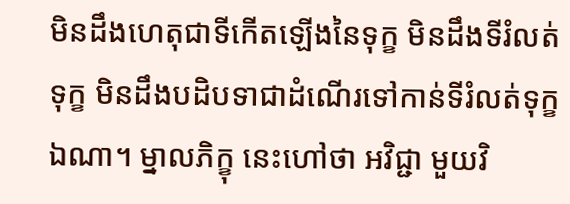មិនដឹងហេតុជាទីកើតឡើងនៃទុក្ខ មិនដឹងទីរំលត់ទុក្ខ មិនដឹងបដិបទាជាដំណើរទៅកាន់ទីរំលត់ទុក្ខឯណា។ ម្នាលភិក្ខុ នេះហៅថា អវិជ្ជា មួយវិ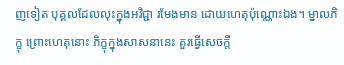ញទៀត បុគ្គលដែលលុះក្នុងអវិជ្ជា រមែងមាន ដោយហេតុប៉ុណ្ណោះឯង។ ម្នាលភិក្ខុ ព្រោះហេតុនោះ ភិក្ខុក្នុងសាសនានេះ គួរធ្វើសេចក្ដី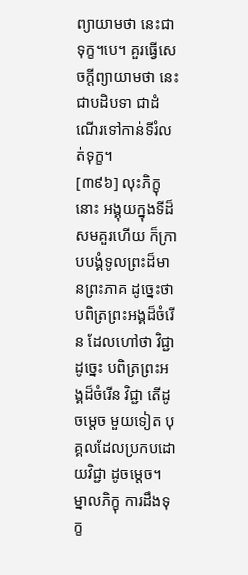ព្យាយាមថា នេះជាទុក្ខ។បេ។ គួរធ្វើសេចក្ដីព្យាយាមថា នេះជាបដិបទា ជាដំណើរទៅកាន់ទីរំលត់ទុក្ខ។
[៣៩៦] លុះភិក្ខុនោះ អង្គុយក្នុងទីដ៏សមគួរហើយ ក៏ក្រាបបង្គំទូលព្រះដ៏មានព្រះភាគ ដូច្នេះថា បពិត្រព្រះអង្គដ៏ចំរើន ដែលហៅថា វិជ្ជា ដូច្នេះ បពិត្រព្រះអង្គដ៏ចំរើន វិជ្ជា តើដូចម្ដេច មួយទៀត បុគ្គលដែលប្រកបដោយវិជ្ជា ដូចម្ដេច។ ម្នាលភិក្ខុ ការដឹងទុក្ខ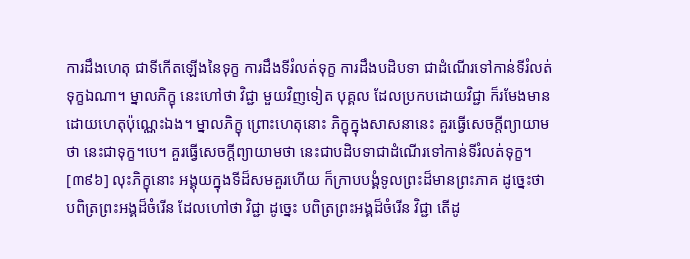ការដឹងហេតុ ជាទីកើតឡើងនៃទុក្ខ ការដឹងទីរំលត់ទុក្ខ ការដឹងបដិបទា ជាដំណើរទៅកាន់ទីរំលត់ទុក្ខឯណា។ ម្នាលភិក្ខុ នេះហៅថា វិជ្ជា មួយវិញទៀត បុគ្គល ដែលប្រកបដោយវិជ្ជា ក៏រមែងមាន ដោយហេតុប៉ុណ្ណេះឯង។ ម្នាលភិក្ខុ ព្រោះហេតុនោះ ភិក្ខុក្នុងសាសនានេះ គួរធ្វើសេចក្ដីព្យាយាមថា នេះជាទុក្ខ។បេ។ គួរធ្វើសេចក្ដីព្យាយាមថា នេះជាបដិបទាជាដំណើរទៅកាន់ទីរំលត់ទុក្ខ។
[៣៩៦] លុះភិក្ខុនោះ អង្គុយក្នុងទីដ៏សមគួរហើយ ក៏ក្រាបបង្គំទូលព្រះដ៏មានព្រះភាគ ដូច្នេះថា បពិត្រព្រះអង្គដ៏ចំរើន ដែលហៅថា វិជ្ជា ដូច្នេះ បពិត្រព្រះអង្គដ៏ចំរើន វិជ្ជា តើដូ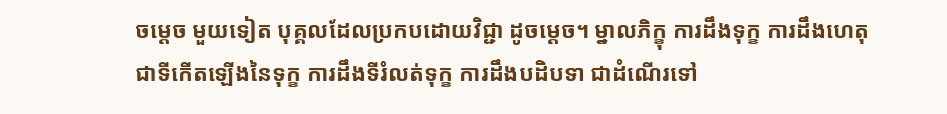ចម្ដេច មួយទៀត បុគ្គលដែលប្រកបដោយវិជ្ជា ដូចម្ដេច។ ម្នាលភិក្ខុ ការដឹងទុក្ខ ការដឹងហេតុ ជាទីកើតឡើងនៃទុក្ខ ការដឹងទីរំលត់ទុក្ខ ការដឹងបដិបទា ជាដំណើរទៅ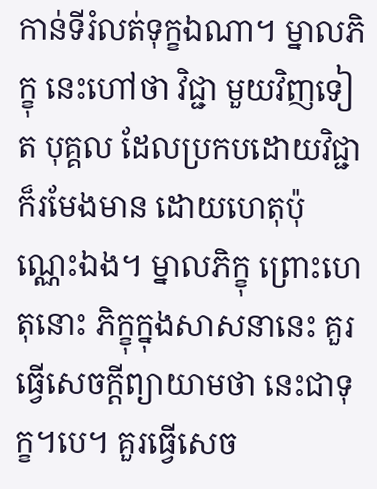កាន់ទីរំលត់ទុក្ខឯណា។ ម្នាលភិក្ខុ នេះហៅថា វិជ្ជា មួយវិញទៀត បុគ្គល ដែលប្រកបដោយវិជ្ជា ក៏រមែងមាន ដោយហេតុប៉ុណ្ណេះឯង។ ម្នាលភិក្ខុ ព្រោះហេតុនោះ ភិក្ខុក្នុងសាសនានេះ គួរធ្វើសេចក្ដីព្យាយាមថា នេះជាទុក្ខ។បេ។ គួរធ្វើសេច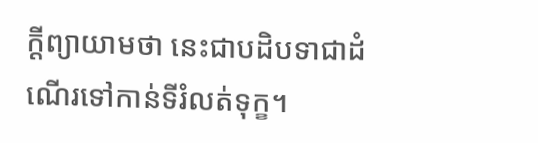ក្ដីព្យាយាមថា នេះជាបដិបទាជាដំណើរទៅកាន់ទីរំលត់ទុក្ខ។